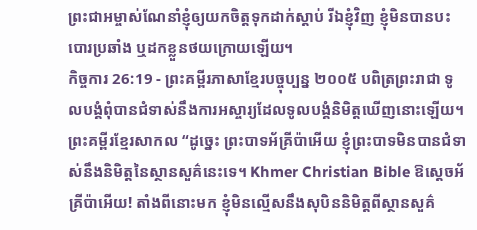ព្រះជាអម្ចាស់ណែនាំខ្ញុំឲ្យយកចិត្តទុកដាក់ស្ដាប់ រីឯខ្ញុំវិញ ខ្ញុំមិនបានបះបោរប្រឆាំង ឬដកខ្លួនថយក្រោយឡើយ។
កិច្ចការ 26:19 - ព្រះគម្ពីរភាសាខ្មែរបច្ចុប្បន្ន ២០០៥ បពិត្រព្រះរាជា ទូលបង្គំពុំបានជំទាស់នឹងការអស្ចារ្យដែលទូលបង្គំនិមិត្តឃើញនោះឡើយ។ ព្រះគម្ពីរខ្មែរសាកល “ដូច្នេះ ព្រះបាទអ័គ្រីប៉ាអើយ ខ្ញុំព្រះបាទមិនបានជំទាស់នឹងនិមិត្តនៃស្ថានសួគ៌នេះទេ។ Khmer Christian Bible ឱស្ដេចអ័គ្រីប៉ាអើយ! តាំងពីនោះមក ខ្ញុំមិនល្មើសនឹងសុបិននិមិត្ដពីស្ថានសួគ៌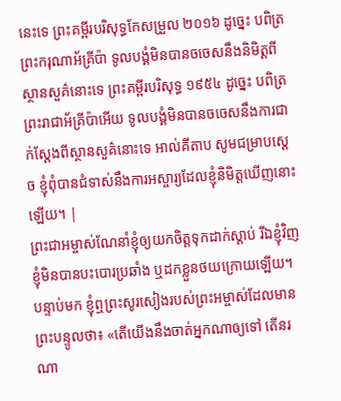នេះទេ ព្រះគម្ពីរបរិសុទ្ធកែសម្រួល ២០១៦ ដូច្នេះ បពិត្រព្រះករុណាអ័គ្រីប៉ា ទូលបង្គំមិនបានចចេសនឹងនិមិត្តពីស្ថានសួគ៌នោះទេ ព្រះគម្ពីរបរិសុទ្ធ ១៩៥៤ ដូច្នេះ បពិត្រព្រះរាជាអ័គ្រីប៉ាអើយ ទូលបង្គំមិនបានចចេសនឹងការជាក់ស្តែងពីស្ថានសួគ៌នោះទេ អាល់គីតាប សូមជម្រាបស្តេច ខ្ញុំពុំបានជំទាស់នឹងការអស្ចារ្យដែលខ្ញុំនិមិត្ដឃើញនោះឡើយ។ |
ព្រះជាអម្ចាស់ណែនាំខ្ញុំឲ្យយកចិត្តទុកដាក់ស្ដាប់ រីឯខ្ញុំវិញ ខ្ញុំមិនបានបះបោរប្រឆាំង ឬដកខ្លួនថយក្រោយឡើយ។
បន្ទាប់មក ខ្ញុំឮព្រះសូរសៀងរបស់ព្រះអម្ចាស់ដែលមានព្រះបន្ទូលថា៖ «តើយើងនឹងចាត់អ្នកណាឲ្យទៅ តើនរណា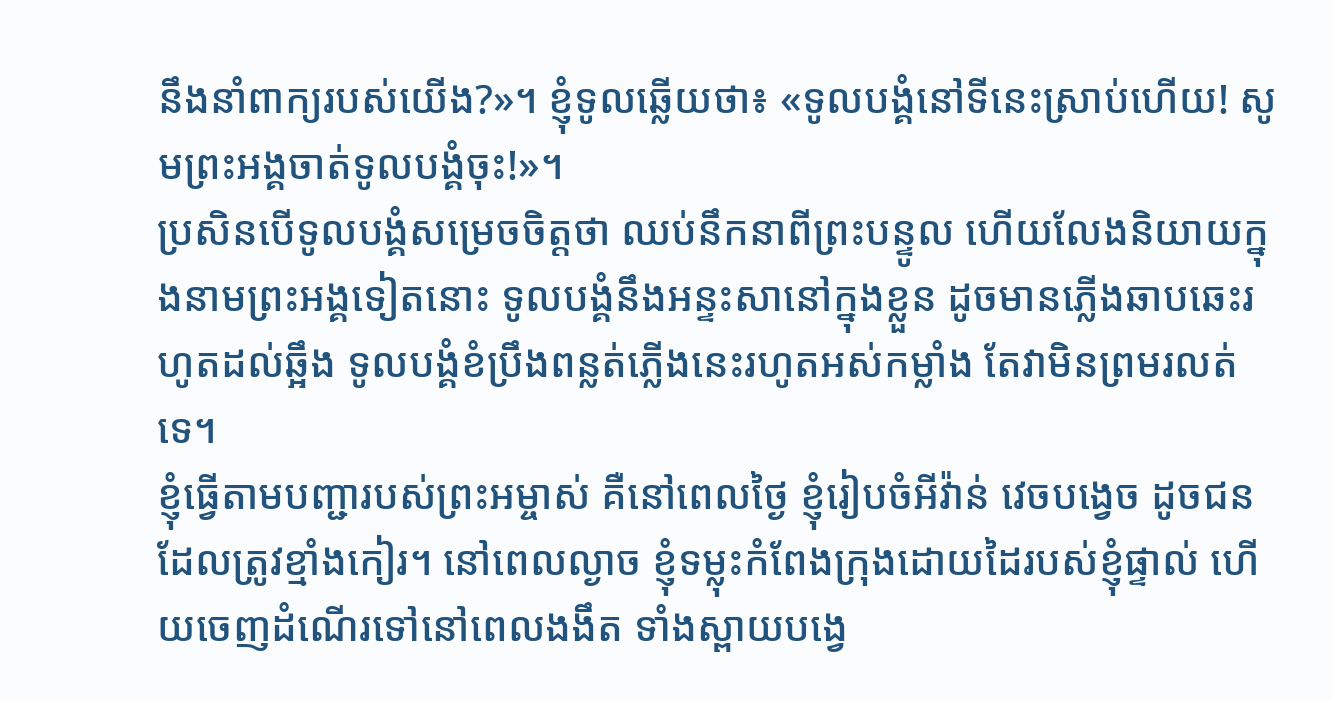នឹងនាំពាក្យរបស់យើង?»។ ខ្ញុំទូលឆ្លើយថា៖ «ទូលបង្គំនៅទីនេះស្រាប់ហើយ! សូមព្រះអង្គចាត់ទូលបង្គំចុះ!»។
ប្រសិនបើទូលបង្គំសម្រេចចិត្តថា ឈប់នឹកនាពីព្រះបន្ទូល ហើយលែងនិយាយក្នុងនាមព្រះអង្គទៀតនោះ ទូលបង្គំនឹងអន្ទះសានៅក្នុងខ្លួន ដូចមានភ្លើងឆាបឆេះរហូតដល់ឆ្អឹង ទូលបង្គំខំប្រឹងពន្លត់ភ្លើងនេះរហូតអស់កម្លាំង តែវាមិនព្រមរលត់ទេ។
ខ្ញុំធ្វើតាមបញ្ជារបស់ព្រះអម្ចាស់ គឺនៅពេលថ្ងៃ ខ្ញុំរៀបចំអីវ៉ាន់ វេចបង្វេច ដូចជនដែលត្រូវខ្មាំងកៀរ។ នៅពេលល្ងាច ខ្ញុំទម្លុះកំពែងក្រុងដោយដៃរបស់ខ្ញុំផ្ទាល់ ហើយចេញដំណើរទៅនៅពេលងងឹត ទាំងស្ពាយបង្វេ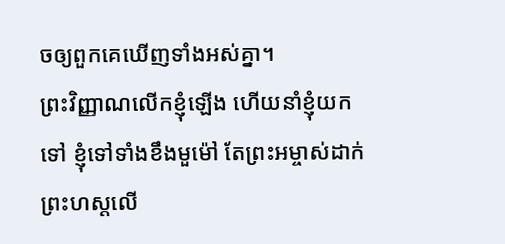ចឲ្យពួកគេឃើញទាំងអស់គ្នា។
ព្រះវិញ្ញាណលើកខ្ញុំឡើង ហើយនាំខ្ញុំយកទៅ ខ្ញុំទៅទាំងខឹងមួម៉ៅ តែព្រះអម្ចាស់ដាក់ព្រះហស្ដលើ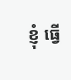ខ្ញុំ ធ្វើ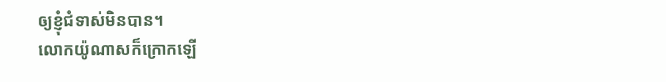ឲ្យខ្ញុំជំទាស់មិនបាន។
លោកយ៉ូណាសក៏ក្រោកឡើ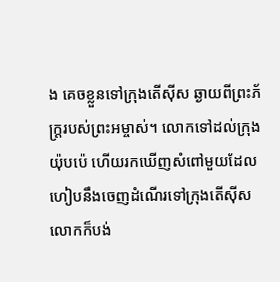ង គេចខ្លួនទៅក្រុងតើស៊ីស ឆ្ងាយពីព្រះភ័ក្ត្ររបស់ព្រះអម្ចាស់។ លោកទៅដល់ក្រុងយ៉ុបប៉េ ហើយរកឃើញសំពៅមួយដែលហៀបនឹងចេញដំណើរទៅក្រុងតើស៊ីស លោកក៏បង់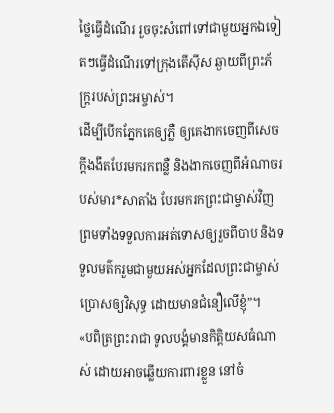ថ្លៃធ្វើដំណើរ រួចចុះសំពៅទៅជាមួយអ្នកឯទៀតៗធ្វើដំណើរទៅក្រុងតើស៊ីស ឆ្ងាយពីព្រះភ័ក្ត្ររបស់ព្រះអម្ចាស់។
ដើម្បីបើកភ្នែកគេឲ្យភ្លឺ ឲ្យគេងាកចេញពីសេចក្ដីងងឹតបែរមករកពន្លឺ និងងាកចេញពីអំណាចរបស់មារ*សាតាំង បែរមករកព្រះជាម្ចាស់វិញ ព្រមទាំងទទួលការអត់ទោសឲ្យរួចពីបាប និងទទួលមត៌ករួមជាមួយអស់អ្នកដែលព្រះជាម្ចាស់ប្រោសឲ្យវិសុទ្ធ ដោយមានជំនឿលើខ្ញុំ”។
«បពិត្រព្រះរាជា ទូលបង្គំមានកិត្តិយសធំណាស់ ដោយអាចឆ្លើយការពារខ្លួន នៅចំ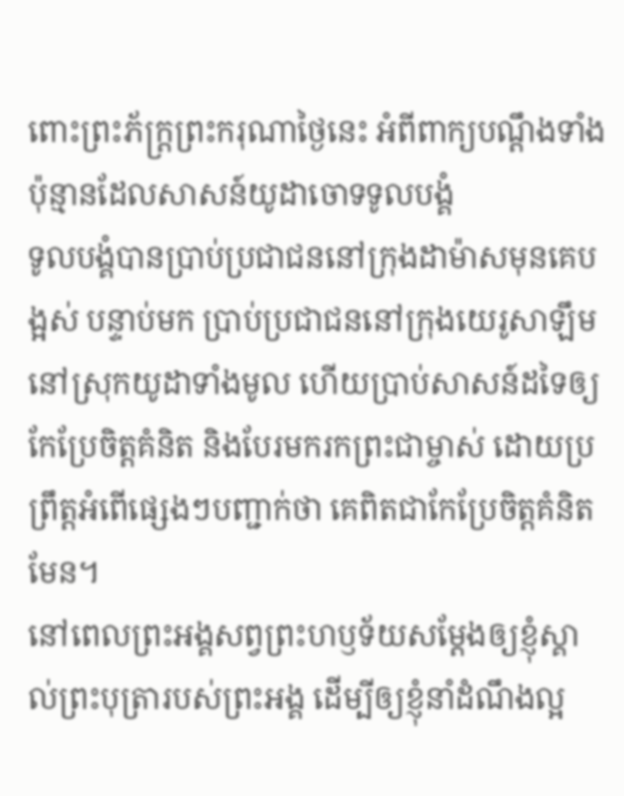ពោះព្រះភ័ក្ត្រព្រះករុណាថ្ងៃនេះ អំពីពាក្យបណ្ដឹងទាំងប៉ុន្មានដែលសាសន៍យូដាចោទទូលបង្គំ
ទូលបង្គំបានប្រាប់ប្រជាជននៅក្រុងដាម៉ាសមុនគេបង្អស់ បន្ទាប់មក ប្រាប់ប្រជាជននៅក្រុងយេរូសាឡឹមនៅស្រុកយូដាទាំងមូល ហើយប្រាប់សាសន៍ដទៃឲ្យកែប្រែចិត្តគំនិត និងបែរមករកព្រះជាម្ចាស់ ដោយប្រព្រឹត្តអំពើផ្សេងៗបញ្ជាក់ថា គេពិតជាកែប្រែចិត្តគំនិតមែន។
នៅពេលព្រះអង្គសព្វព្រះហឫទ័យសម្តែងឲ្យខ្ញុំស្គាល់ព្រះបុត្រារបស់ព្រះអង្គ ដើម្បីឲ្យខ្ញុំនាំដំណឹងល្អ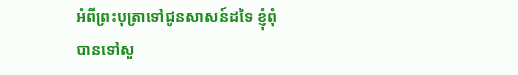អំពីព្រះបុត្រាទៅជូនសាសន៍ដទៃ ខ្ញុំពុំបានទៅសួ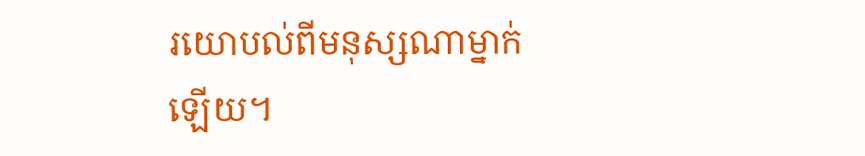រយោបល់ពីមនុស្សណាម្នាក់ ឡើយ។